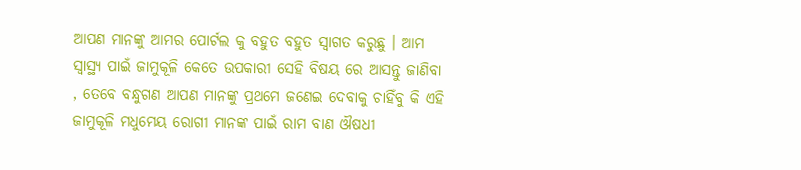ଆପଣ ମାନଙ୍କୁ ଆମର ପୋର୍ଟଲ କୁ ବହୁତ ବହୁତ ସ୍ୱାଗତ କରୁଛୁ । ଆମ ସ୍ୱାସ୍ଥ୍ୟ ପାଇଁ ଜାମୁକୂଳି କେତେ ଉପକାରୀ ସେହି ବିଷୟ ରେ ଆସନ୍ତୁ ଜାଣିବା , ତେବେ ବନ୍ଧୁଗଣ ଆପଣ ମାନଙ୍କୁ ପ୍ରଥମେ ଜଣେଇ ଦେବାକୁ ଚାହିଁବୁ କି ଏହି ଜାମୁକୂଳି ମଧୁମେୟ ରୋଗୀ ମାନଙ୍କ ପାଇଁ ରାମ ବାଣ ଔଷଧୀ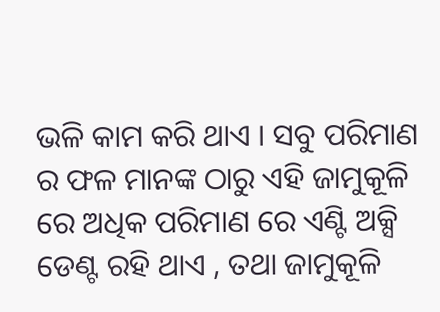ଭଳି କାମ କରି ଥାଏ । ସବୁ ପରିମାଣ ର ଫଳ ମାନଙ୍କ ଠାରୁ ଏହି ଜାମୁକୂଳି ରେ ଅଧିକ ପରିମାଣ ରେ ଏଣ୍ଟି ଅକ୍ସି ଡେଣ୍ଟ ରହି ଥାଏ , ତଥା ଜାମୁକୂଳି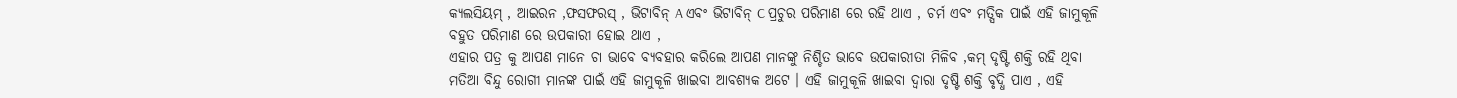କ୍ୟଲସିୟମ୍ , ଆଇରନ ,ଫସଫରସ୍ , ଭିଟାବିନ୍ A ଏବଂ ଭିଟାବିନ୍ C ପ୍ରଚୁର ପରିମାଣ ରେ ରହି ଥାଏ , ଚର୍ମ ଏବଂ ମତ୍ସିକ ପାଇଁ ଏହି ଜାମୁକୂଳି ବହୁତ ପରିମାଣ ରେ ଉପକାରୀ ହୋଇ ଥାଏ ,
ଏହାର ପତ୍ର କୁ ଆପଣ ମାନେ ଚା ଭାବେ ବ୍ୟବହାର କରିଲେ ଆପଣ ମାନଙ୍କୁ ନିଶ୍ଚିତ ଭାବେ ଉପକାରୀତା ମିଳିବ ,କମ୍ ଦୃଷ୍ଟି ଶକ୍ତି ରହି ଥିବା ମତିଆ ବିନ୍ଦୁ ରୋଗୀ ମାନଙ୍କ ପାଇଁ ଏହି ଜାମୁକୂଳି ଖାଇବା ଆବଶ୍ୟକ ଅଟେ । ଏହି ଜାମୁକୂଳି ଖାଇବା ଦ୍ୱାରା ଦୃଷ୍ଟି ଶକ୍ତି ବୃଦ୍ଧି ପାଏ , ଏହି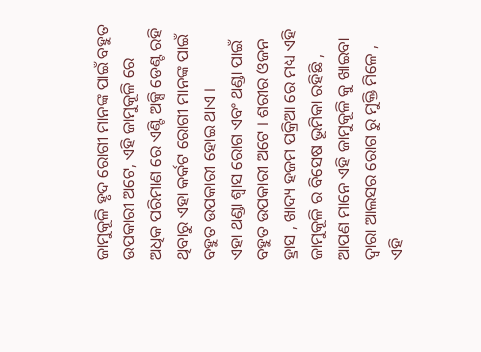ଜାମୁକୂଳି ହୃଦ ରୋଗୀ ମାନଙ୍କ ପାଇଁ ବହୁତ ଉପକାରୀ ଅଟେ, ଏହି ଜାମୁକୂଳି ରେ ଅଧିକ ପରିମାଣ ରେ ଏଣ୍ଟି ଅକ୍ସି ଡେଣ୍ଟ ରହି ଥିବାରୁ ଏହା କର୍କଟ ରୋଗୀ ମାନଙ୍କ ପାଇଁ ବହୁତ ଉପକାରୀ ହୋଇ ଥାଏ ।
ଏହା ଥଣ୍ଡା ଶ୍ୱାସ ରୋଗ ଏବଂ ଥଣ୍ଡା ପାଇଁ ବହୁତ ଉପକାରୀ ଅଟେ । ଶରୀର ଓଜନ ହ୍ରାସ , ଖାଦ୍ୟ ହଜମ ପକ୍ରିଆ ରେ ମଧ୍ୟ ଏହି ଜାମୁକୂଳି ର ବିସେଷ ଭୂମିକା ରହିଛି , ଆପଣ ମାନେ ଏହି ଜାମୁକୂଳି କୁ ଖାଇବା ଦ୍ୱାରା ଆଲସର ରୋଗ ରୁ ମୁକ୍ତି ମିଳେ , ଏହି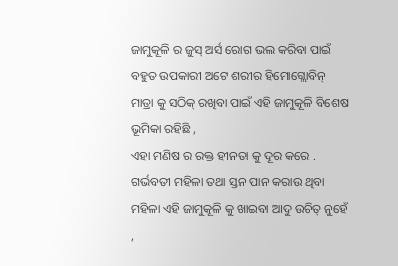ଜାମୁକୂଳି ର ଜୁସ୍ ଅର୍ସ ରୋଗ ଭଲ କରିବା ପାଇଁ ବହୁତ ଉପକାରୀ ଅଟେ ଶରୀର ହିମୋଗ୍ଲୋବିନ୍ ମାତ୍ରା କୁ ସଠିକ୍ ରଖିବା ପାଇଁ ଏହି ଜାମୁକୂଳି ବିଶେଷ ଭୂମିକା ରହିଛି ,
ଏହା ମଣିଷ ର ରକ୍ତ ହୀନତା କୁ ଦୂର କରେ . ଗର୍ଭବତୀ ମହିଳା ତଥା ସ୍ତନ ପାନ କରାଉ ଥିବା ମହିଳା ଏହି ଜାମୁକୂଳି କୁ ଖାଇବା ଆଦୁ ଉଚିତ୍ ନୁହେଁ ,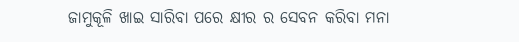ଜାମୁକୂଳି ଖାଇ ସାରିବା ପରେ କ୍ଷୀର ର ସେବନ କରିବା ମନା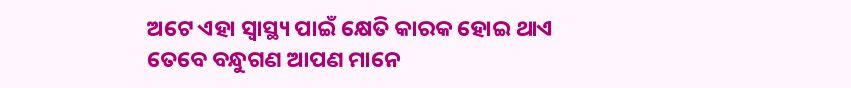ଅଟେ ଏହା ସ୍ୱାସ୍ଥ୍ୟ ପାଇଁ କ୍ଷେତି କାରକ ହୋଇ ଥାଏ ତେବେ ବନ୍ଧୁଗଣ ଆପଣ ମାନେ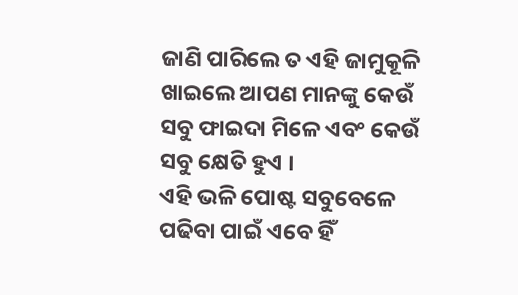ଜାଣି ପାରିଲେ ତ ଏହି ଜାମୁକୂଳି ଖାଇଲେ ଆପଣ ମାନଙ୍କୁ କେଉଁ ସବୁ ଫାଇଦା ମିଳେ ଏବଂ କେଉଁ ସବୁ କ୍ଷେତି ହୁଏ ।
ଏହି ଭଳି ପୋଷ୍ଟ ସବୁବେଳେ ପଢିବା ପାଇଁ ଏବେ ହିଁ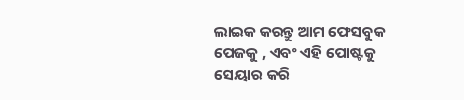ଲାଇକ କରନ୍ତୁ ଆମ ଫେସବୁକ ପେଜକୁ , ଏବଂ ଏହି ପୋଷ୍ଟକୁ ସେୟାର କରି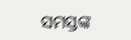ସମସ୍ତଙ୍କ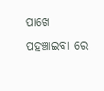ପାଖେ ପହଞ୍ଚାଇବା ରେ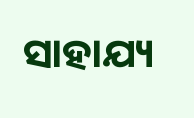ସାହାଯ୍ୟ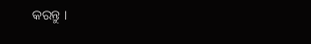କରନ୍ତୁ ।